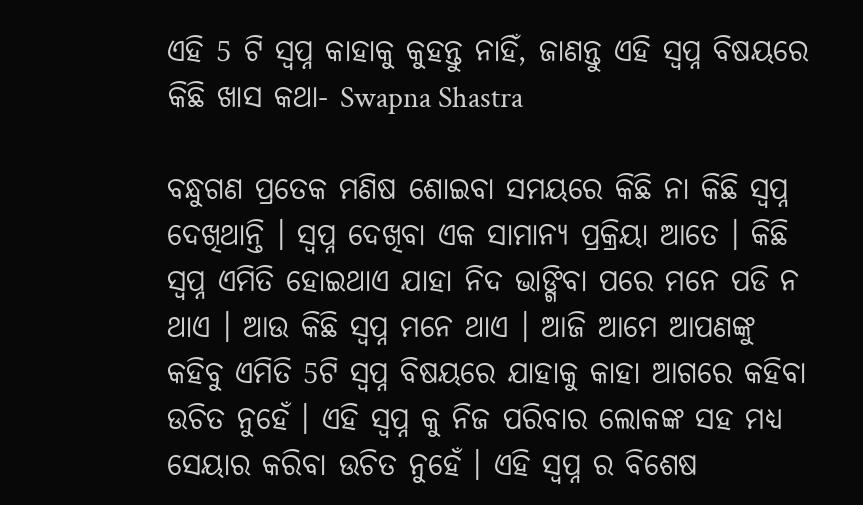ଏହି 5 ଟି ସ୍ୱପ୍ନ କାହାକୁ କୁହନ୍ତୁ ନାହିଁ, ଜାଣନ୍ତୁ ଏହି ସ୍ଵପ୍ନ ବିଷୟରେ କିଛି ଖାସ କଥା- Swapna Shastra

ବନ୍ଧୁଗଣ ପ୍ରତେକ ମଣିଷ ଶୋଇବା ସମୟରେ କିଛି ନା କିଛି ସ୍ଵପ୍ନ ଦେଖିଥାନ୍ତି । ସ୍ଵପ୍ନ ଦେଖିବା ଏକ ସାମାନ୍ଯ ପ୍ରକ୍ରିୟା ଆତେ । କିଛି ସ୍ଵପ୍ନ ଏମିତି ହୋଇଥାଏ ଯାହା ନିଦ ଭାଙ୍ଗିବା ପରେ ମନେ ପଡି ନ ଥାଏ । ଆଉ କିଛି ସ୍ଵପ୍ନ ମନେ ଥାଏ । ଆଜି ଆମେ ଆପଣଙ୍କୁ କହିବୁ ଏମିତି 5ଟି ସ୍ଵପ୍ନ ବିଷୟରେ ଯାହାକୁ କାହା ଆଗରେ କହିବା ଉଚିତ ନୁହେଁ । ଏହି ସ୍ଵପ୍ନ କୁ ନିଜ ପରିବାର ଲୋକଙ୍କ ସହ ମଧ୍ୟ ସେୟାର କରିବା ଉଚିତ ନୁହେଁ । ଏହି ସ୍ଵପ୍ନ ର ବିଶେଷ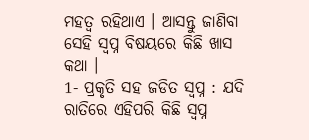ମହତ୍ଵ ରହିଥାଏ । ଆସନ୍ତୁ ଜାଣିବା ସେହି ସ୍ଵପ୍ନ ବିଷୟରେ କିଛି ଖାସ କଥା ।
1- ପ୍ରକୃତି ସହ ଜଡିତ ସ୍ଵପ୍ନ : ଯଦି ରାତିରେ ଏହିପରି କିଛି ସ୍ଵପ୍ନ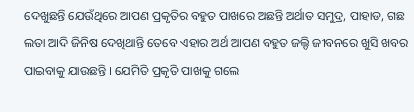ଦେଖୁଛନ୍ତି ଯେଉଁଥିରେ ଆପଣ ପ୍ରକୃତିର ବହୁତ ପାଖରେ ଅଛନ୍ତି ଅର୍ଥାତ ସମୁଦ୍ର, ପାହାଡ, ଗଛ ଲତା ଆଦି ଜିନିଷ ଦେଖିଥାନ୍ତି ତେବେ ଏହାର ଅର୍ଥ ଆପଣ ବହୁତ ଜଲ୍ଦି ଜୀବନରେ ଖୁସି ଖବର ପାଇବାକୁ ଯାଉଛନ୍ତି । ଯେମିତି ପ୍ରକୃତି ପାଖକୁ ଗଲେ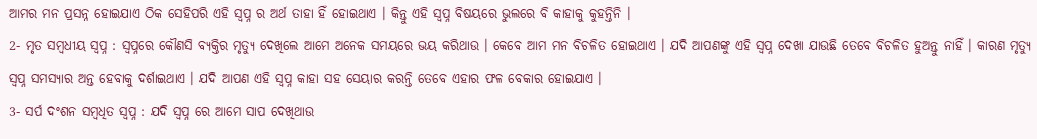ଆମର ମନ ପ୍ରସନ୍ନ ହୋଇଯାଏ ଠିକ ସେହିପରି ଏହି ସ୍ଵପ୍ନ ର ଅର୍ଥ ତାହା ହିଁ ହୋଇଥାଏ । କିନ୍ତୁ ଏହି ସ୍ଵପ୍ନ ବିଷୟରେ ଭୁଲରେ ବି କାହାକୁ କୁହନ୍ତିନି ।
2- ମୃତ ସମ୍ବଧୀୟ ସ୍ଵପ୍ନ : ସ୍ଵପ୍ନରେ କୌଣସି ବ୍ଯକ୍ତିର ମୃତ୍ୟୁ ଦେଖିଲେ ଆମେ ଅନେକ ସମୟରେ ଭୟ କରିଥାଉ । କେବେ ଆମ ମନ ବିଚଳିତ ହୋଇଥାଏ । ଯଦି ଆପଣଙ୍କୁ ଏହି ସ୍ଵପ୍ନ ଦେଖା ଯାଉଛି ତେବେ ବିଚଳିତ ହୁଅନ୍ତୁ ନାହିଁ । କାରଣ ମୃତ୍ୟୁ ସ୍ଵପ୍ନ ସମସ୍ୟାର ଅନ୍ତ ହେବାକୁ ଦର୍ଶାଇଥାଏ । ଯଦି ଆପଣ ଏହି ସ୍ଵପ୍ନ କାହା ସହ ସେୟାର କରନ୍ତି ତେବେ ଏହାର ଫଳ ବେକାର ହୋଇଯାଏ ।
3- ସର୍ପ ଦଂଶନ ସମ୍ବଧିତ ସ୍ଵପ୍ନ : ଯଦି ସ୍ଵପ୍ନ ରେ ଆମେ ସାପ ଦେଖିଥାଉ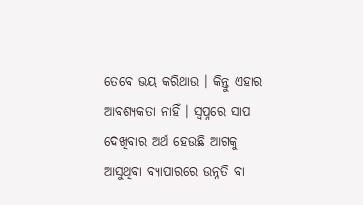ତେବେ ଭୟ କରିଥାଉ । କିନ୍ତୁ ଏହାର ଆବଶ୍ୟକତା ନାହିଁ । ସ୍ଵପ୍ନରେ ସାପ ଦେଖିବାର ଅର୍ଥ ହେଉଛି ଆଗକୁ ଆସୁଥିବା ବ୍ୟାପାରରେ ଉନ୍ନତି ବା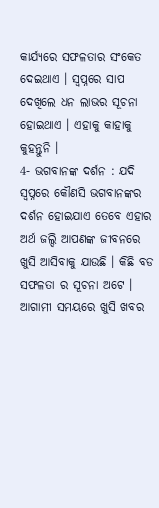କାର୍ଯ୍ୟରେ ସଫଳତାର ସଂକେତ ଦେଇଥାଏ । ସ୍ଵପ୍ନରେ ସାପ ଦେଖିଲେ ଧନ ଲାଭର ସୂଚନା ହୋଇଥାଏ । ଏହାକୁ କାହାକୁ କୁହନ୍ତୁନି ।
4- ଭଗବାନଙ୍କ ଦର୍ଶନ : ଯଦି ସ୍ଵପ୍ନରେ କୌଣସି ଭଗବାନଙ୍କର ଦର୍ଶନ ହୋଇଯାଏ ତେବେ ଏହାର ଅର୍ଥ ଜଲ୍ଦି ଆପଣଙ୍କ ଜୀବନରେ ଖୁସି ଆସିବାକୁ ଯାଉଛି । କିଛି ବଡ ସଫଳତା ର ସୂଚନା ଅଟେ । ଆଗାମୀ ସମୟରେ ଖୁସି ଖବର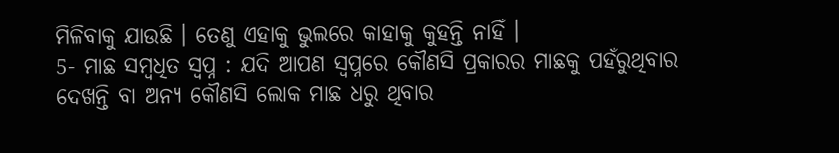ମିଳିବାକୁ ଯାଉଛି । ତେଣୁ ଏହାକୁ ଭୁଲରେ କାହାକୁ କୁହନ୍ତି ନାହିଁ ।
5- ମାଛ ସମ୍ବଧିତ ସ୍ଵପ୍ନ : ଯଦି ଆପଣ ସ୍ଵପ୍ନରେ କୌଣସି ପ୍ରକାରର ମାଛକୁ ପହଁରୁଥିବାର ଦେଖନ୍ତି ବା ଅନ୍ୟ କୌଣସି ଲୋକ ମାଛ ଧରୁ ଥିବାର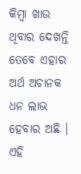କିମ୍ବା ଖାଉ ଥିବାର ଦେଖନ୍ତି ତେବେ ଏହାର ଅର୍ଥ ଅଚାନକ ଧନ ଲାଭ ହେବାର ଅଛି । ଏହି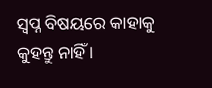ସ୍ଵପ୍ନ ବିଷୟରେ କାହାକୁ କୁହନ୍ତୁ ନାହିଁ ।